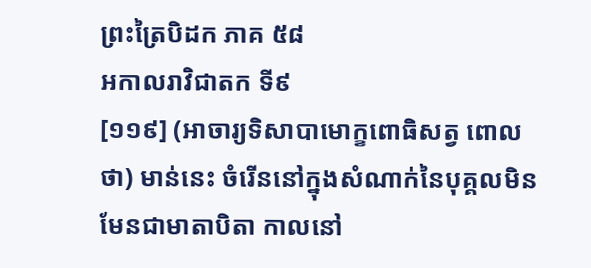ព្រះត្រៃបិដក ភាគ ៥៨
អកាលរាវិជាតក ទី៩
[១១៩] (អាចារ្យទិសាបាមោក្ខពោធិសត្វ ពោលថា) មាន់នេះ ចំរើននៅក្នុងសំណាក់នៃបុគ្គលមិនមែនជាមាតាបិតា កាលនៅ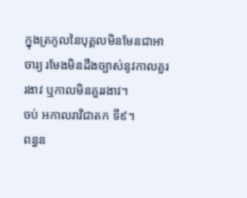ក្នុងត្រកូលនៃបុគ្គលមិនមែនជាអាចារ្យ រមែងមិនដឹងច្បាស់នូវកាលគួររងាវ ឬកាលមិនគួររងាវ។
ចប់ អកាលរាវិជាតក ទី៩។
ពន្ធន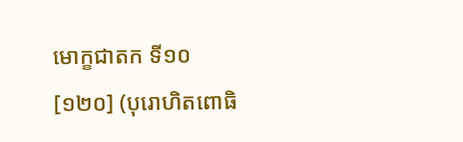មោក្ខជាតក ទី១០
[១២០] (បុរោហិតពោធិ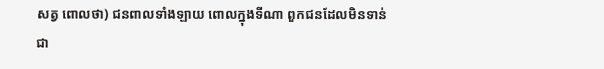សត្វ ពោលថា) ជនពាលទាំងឡាយ ពោលក្នុងទីណា ពួកជនដែលមិនទាន់ជា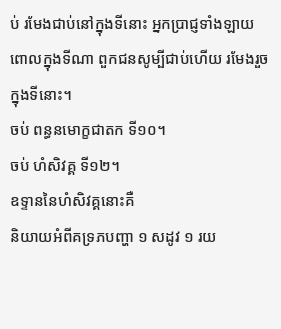ប់ រមែងជាប់នៅក្នុងទីនោះ អ្នកប្រាជ្ញទាំងឡាយ ពោលក្នុងទីណា ពួកជនសូម្បីជាប់ហើយ រមែងរួចក្នុងទីនោះ។
ចប់ ពន្ធនមោក្ខជាតក ទី១០។
ចប់ ហំសិវគ្គ ទី១២។
ឧទ្ទាននៃហំសិវគ្គនោះគឺ
និយាយអំពីគទ្រភបញ្ហា ១ សដូវ ១ រយ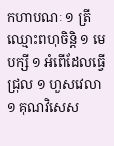កហាបណៈ ១ ត្រីឈ្មោះពហុចិន្តិ ១ មេបក្សី ១ អំពើដែលធ្វើជ្រុល ១ ហួសវេលា ១ គុណវិសេស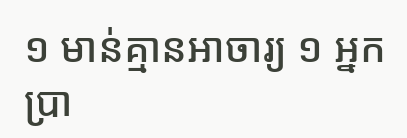១ មាន់គ្មានអាចារ្យ ១ អ្នកប្រា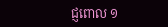ជ្ញពោល ១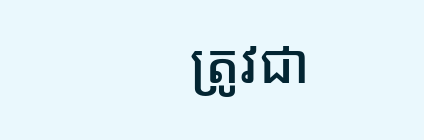ត្រូវជា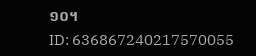១០។
ID: 636867240217570055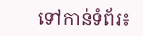ទៅកាន់ទំព័រ៖